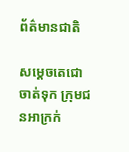ព័ត៌មានជាតិ

សម្ដេចតេជោ ចាត់ទុក ក្រុមជនអាក្រក់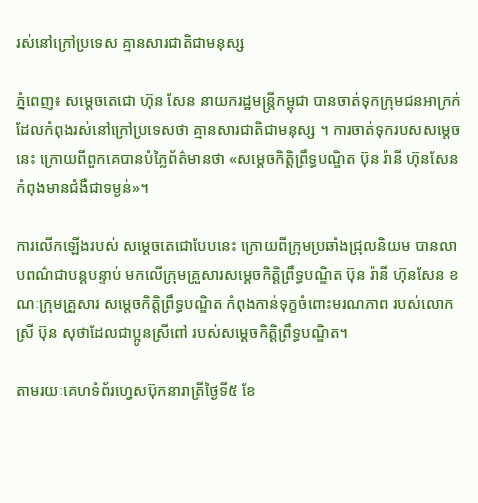រស់នៅក្រៅប្រទេស គ្មានសារជាតិជាមនុស្ស

ភ្នំពេញ៖ សម្ដេចតេជោ ហ៊ុន សែន នាយករដ្ឋមន្ត្រីកម្ពុជា បានចាត់ទុកក្រុមជនអាក្រក់ ដែលកំពុងរស់នៅក្រៅប្រទេសថា គ្មានសារជាតិជាមនុស្ស ។ ការចាត់ទុករបសសម្តេចនេះ ក្រោយពីពួកគេបានបំភ្លៃព័ត៌មានថា «សម្ដេចកិត្តិព្រឹទ្ធបណ្ឌិត ប៊ុន រ៉ានី ហ៊ុនសែន កំពុងមានជំងឺជាទម្ងន់»។

ការលើកឡើងរបស់ សម្ដេចតេជោបែបនេះ ក្រោយពីក្រុមប្រឆាំងជ្រុលនិយម បានលាបពណ៌ជាបន្តបន្ទាប់ មកលើក្រុមគ្រួសារសម្ដេចកិត្តិព្រឹទ្ធបណ្ឌិត ប៊ុន រ៉ានី ហ៊ុនសែន ខណៈក្រុមគ្រួសារ សម្ដេចកិត្តិព្រឹទ្ធបណ្ឌិត កំពុងកាន់ទុក្ខចំពោះមរណភាព របស់លោកស្រី ប៊ុន សុថាដែលជាប្អូនស្រីពៅ របស់សម្ដេចកិត្តិព្រឹទ្ធបណ្ឌិត។

តាមរយៈគេហទំព័រហ្វេសប៊ុកនារាត្រីថ្ងៃទី៥ ខែ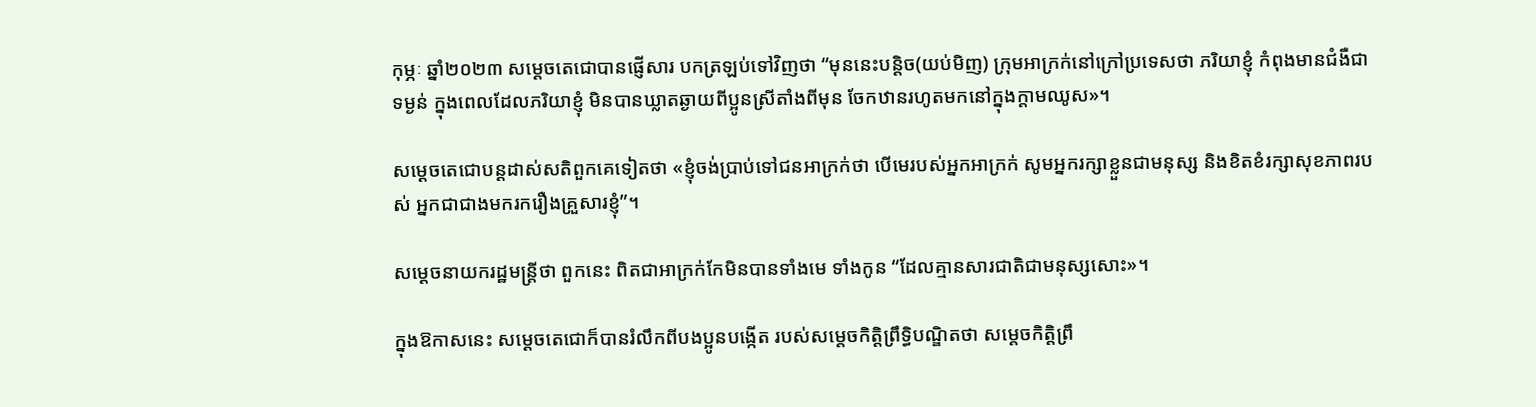កុម្ភៈ ឆ្នាំ២០២៣ សម្ដេចតេជោបានផ្ញើសារ បកត្រឡប់ទៅវិញថា “មុននេះបន្តិច(យប់មិញ) ក្រុមអាក្រក់នៅក្រៅប្រទេសថា ភរិយាខ្ញុំ កំពុងមានជំងឺជាទម្ងន់ ក្នុងពេលដែលភរិយាខ្ញុំ មិនបានឃ្លាតឆ្ងាយពីប្អូនស្រីតាំងពីមុន ចែកឋានរហូតមកនៅក្នុងក្តាមឈូស»។

សម្ដេចតេជោបន្ដដាស់សតិពួកគេទៀតថា «ខ្ញុំចង់ប្រាប់ទៅជនអាក្រក់ថា បើមេរបស់អ្នកអាក្រក់ សូមអ្នករក្សាខ្លួនជាមនុស្ស និងខិតខំរក្សាសុខភាពរបស់ អ្នកជាជាងមករករឿងគ្រួសារខ្ញុំ”។

សម្តេចនាយករដ្ឋមន្រ្តីថា ពួកនេះ ពិតជាអាក្រក់កែមិនបានទាំងមេ ទាំងកូន “ដែលគ្មានសារជាតិជាមនុស្សសោះ»។

ក្នុងឱកាសនេះ សម្តេចតេជោក៏បានរំលឹកពីបងប្អូនបង្កើត របស់សម្តេចកិត្តិព្រឹទ្ធិបណ្ឌិតថា សម្តេចកិត្តិព្រឹ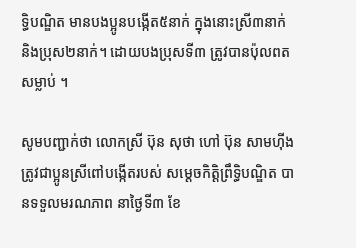ទ្ធិបណ្ឌិត មានបងប្អូនបង្កើត៥នាក់ ក្នុងនោះស្រី៣នាក់ និងប្រុស២នាក់។ ដោយបងប្រុសទី៣ ត្រូវបានប៉ុលពតសម្លាប់ ។

សូមបញ្ជាក់ថា លោកស្រី ប៊ុន សុថា ហៅ ប៊ុន សាមហ៊ីង ត្រូវជាប្អូនស្រីពៅបង្កើតរបស់ សម្តេចកិត្តិព្រឹទ្ធិបណ្ឌិត បានទទួលមរណភាព នាថ្ងៃទី៣ ខែ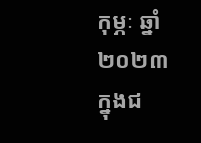កុម្ភៈ ឆ្នាំ២០២៣ ក្នុងជ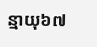ន្មាយុ៦៧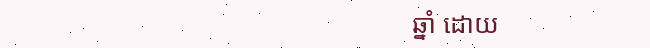ឆ្នាំ ដោយ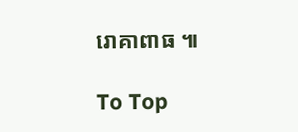រោគាពាធ ៕

To Top